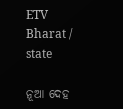ETV Bharat / state

ନୂଆ ଦେହ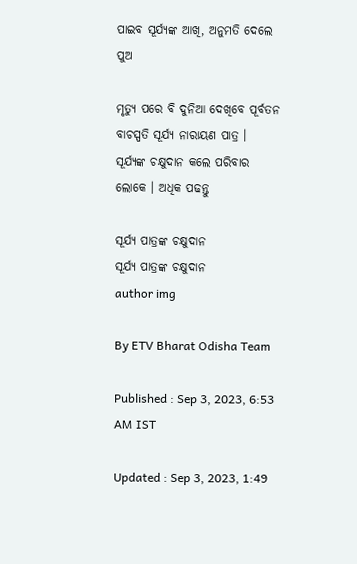ପାଇବ ସୂର୍ଯ୍ୟଙ୍କ ଆଖି, ଅନୁମତି ଦେଲେ ପୁଅ

ମୃତ୍ୟୁ ପରେ ବି ଦୁନିଆ ଦେଖିବେ ପୂର୍ବତନ ବାଚସ୍ପତି ସୂର୍ଯ୍ୟ ନାରାୟଣ ପାତ୍ର । ସୂର୍ଯ୍ୟଙ୍କ ଚକ୍ଷୁଦାନ କଲେ ପରିବାର ଲୋକେ । ଅଧିକ ପଢନ୍ତୁ

ସୂର୍ଯ୍ୟ ପାତ୍ରଙ୍କ ଚକ୍ଷୁଦାନ
ସୂର୍ଯ୍ୟ ପାତ୍ରଙ୍କ ଚକ୍ଷୁଦାନ
author img

By ETV Bharat Odisha Team

Published : Sep 3, 2023, 6:53 AM IST

Updated : Sep 3, 2023, 1:49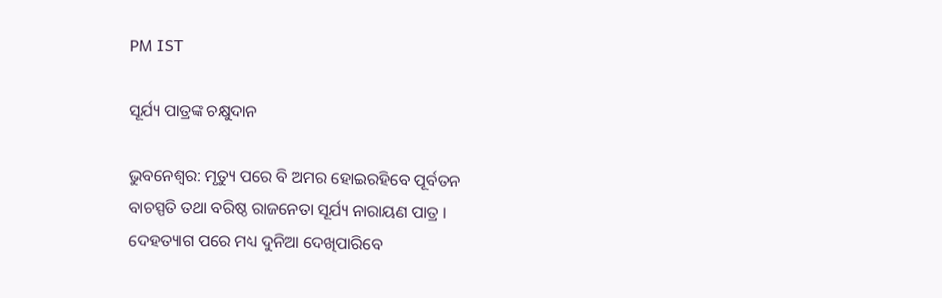PM IST

ସୂର୍ଯ୍ୟ ପାତ୍ରଙ୍କ ଚକ୍ଷୁଦାନ

ଭୁବନେଶ୍ବର: ମୃତ୍ୟୁ ପରେ ବି ଅମର ହୋଇରହିବେ ପୂର୍ବତନ ବାଚସ୍ପତି ତଥା ବରିଷ୍ଠ ରାଜନେତା ସୂର୍ଯ୍ୟ ନାରାୟଣ ପାତ୍ର । ଦେହତ୍ୟାଗ ପରେ ମଧ୍ୟ ଦୁନିଆ ଦେଖିପାରିବେ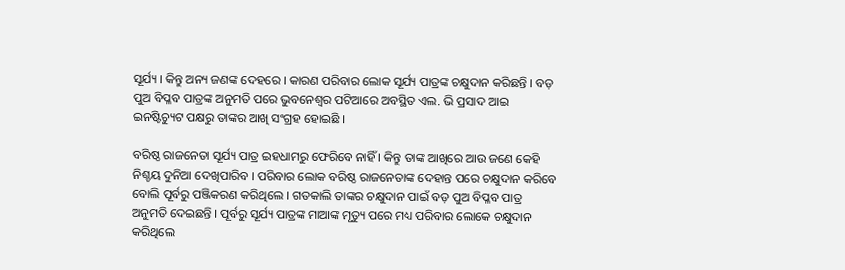ସୂର୍ଯ୍ୟ । କିନ୍ତୁ ଅନ୍ୟ ଜଣଙ୍କ ଦେହରେ । କାରଣ ପରିବାର ଲୋକ ସୂର୍ଯ୍ୟ ପାତ୍ରଙ୍କ ଚକ୍ଷୁଦାନ କରିଛନ୍ତି । ବଡ଼ ପୁଅ ବିପ୍ଳବ ପାତ୍ରଙ୍କ ଅନୁମତି ପରେ ଭୁବନେଶ୍ୱର ପଟିଆରେ ଅବସ୍ଥିତ ଏଲ. ଭି ପ୍ରସାଦ ଆଇ ଇନଷ୍ଟିଚ୍ୟୁଟ ପକ୍ଷରୁ ତାଙ୍କର ଆଖି ସଂଗ୍ରହ ହୋଇଛି ।

ବରିଷ୍ଠ ରାଜନେତା ସୂର୍ଯ୍ୟ ପାତ୍ର ଇହଧାମରୁ ଫେରିବେ ନାହିଁ । କିନ୍ତୁ ତାଙ୍କ ଆଖିରେ ଆଉ ଜଣେ କେହି ନିଶ୍ଚୟ ଦୁନିଆ ଦେଖିପାରିବ । ପରିବାର ଲୋକ ବରିଷ୍ଠ ରାଜନେତାଙ୍କ ଦେହାନ୍ତ ପରେ ଚକ୍ଷୁଦାନ କରିବେ ବୋଲି ପୂର୍ବରୁ ପଞ୍ଜିକରଣ କରିଥିଲେ । ଗତକାଲି ତାଙ୍କର ଚକ୍ଷୁଦାନ ପାଇଁ ବଡ଼ ପୁଅ ବିପ୍ଳବ ପାତ୍ର ଅନୁମତି ଦେଇଛନ୍ତି । ପୂର୍ବରୁ ସୂର୍ଯ୍ୟ ପାତ୍ରଙ୍କ ମାଆଙ୍କ ମୃତ୍ୟୁ ପରେ ମଧ୍ୟ ପରିବାର ଲୋକେ ଚକ୍ଷୁଦାନ କରିଥିଲେ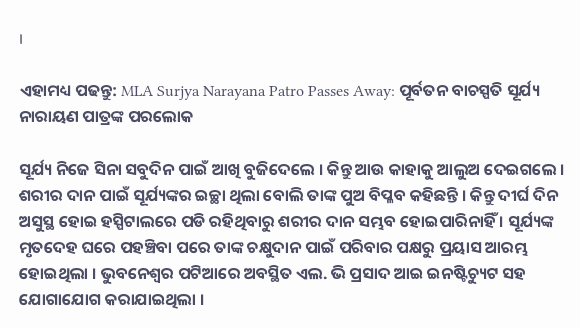।

ଏହାମଧ୍ୟ ପଢନ୍ତୁ: MLA Surjya Narayana Patro Passes Away: ପୂର୍ବତନ ବାଚସ୍ପତି ସୂର୍ଯ୍ୟ ନାରାୟଣ ପାତ୍ରଙ୍କ ପରଲୋକ

ସୂର୍ଯ୍ୟ ନିଜେ ସିନା ସବୁଦିନ ପାଇଁ ଆଖି ବୁଜିଦେଲେ । କିନ୍ତୁ ଆଉ କାହାକୁ ଆଲୁଅ ଦେଇଗଲେ । ଶରୀର ଦାନ ପାଇଁ ସୂର୍ଯ୍ୟଙ୍କର ଇଚ୍ଛା ଥିଲା ବୋଲି ତାଙ୍କ ପୁଅ ବିପ୍ଳବ କହିଛନ୍ତି । କିନ୍ତୁ ଦୀର୍ଘ ଦିନ ଅସୁସ୍ଥ ହୋଇ ହସ୍ପିଟାଲରେ ପଡି ରହିଥିବାରୁ ଶରୀର ଦାନ ସମ୍ଭବ ହୋଇପାରିନାହିଁ । ସୂର୍ଯ୍ୟଙ୍କ ମୃତଦେହ ଘରେ ପହଞ୍ଚିବା ପରେ ତାଙ୍କ ଚକ୍ଷୁଦାନ ପାଇଁ ପରିବାର ପକ୍ଷରୁ ପ୍ରୟାସ ଆରମ୍ଭ ହୋଇଥିଲା । ଭୁବନେଶ୍ବର ପଟିଆରେ ଅବସ୍ଥିତ ଏଲ. ଭି ପ୍ରସାଦ ଆଇ ଇନଷ୍ଟିଚ୍ୟୁଟ ସହ ଯୋଗାଯୋଗ କରାଯାଇଥିଲା ।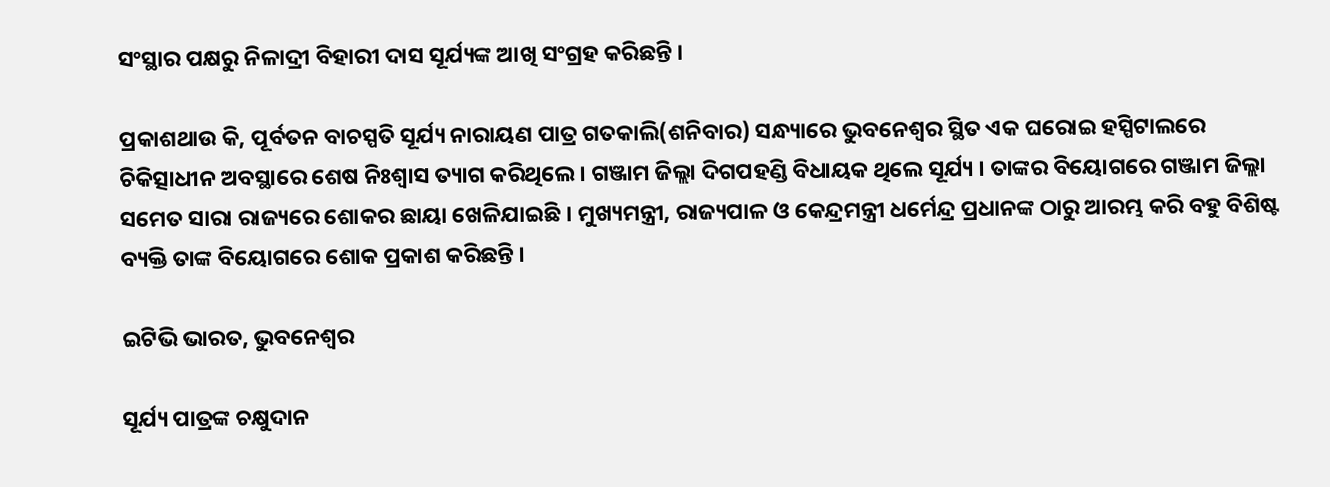ସଂସ୍ଥାର ପକ୍ଷରୁ ନିଳାଦ୍ରୀ ବିହାରୀ ଦାସ ସୂର୍ଯ୍ୟଙ୍କ ଆଖି ସଂଗ୍ରହ କରିଛନ୍ତି ।

ପ୍ରକାଶଥାଉ କି, ପୂର୍ବତନ ବାଚସ୍ପତି ସୂର୍ଯ୍ୟ ନାରାୟଣ ପାତ୍ର ଗତକାଲି(ଶନିବାର) ସନ୍ଧ୍ୟାରେ ଭୁବନେଶ୍ବର ସ୍ଥିତ ଏକ ଘରୋଇ ହସ୍ପିଟାଲରେ ଚିକିତ୍ସାଧୀନ ଅବସ୍ଥାରେ ଶେଷ ନିଃଶ୍ବାସ ତ୍ୟାଗ କରିଥିଲେ । ଗଞ୍ଜାମ ଜିଲ୍ଲା ଦିଗପହଣ୍ଡି ବିଧାୟକ ଥିଲେ ସୂର୍ଯ୍ୟ । ତାଙ୍କର ବିୟୋଗରେ ଗଞ୍ଜାମ ଜିଲ୍ଲା ସମେତ ସାରା ରାଜ୍ୟରେ ଶୋକର ଛାୟା ଖେଳିଯାଇଛି । ମୁଖ୍ୟମନ୍ତ୍ରୀ, ରାଜ୍ୟପାଳ ଓ କେନ୍ଦ୍ରମନ୍ତ୍ରୀ ଧର୍ମେନ୍ଦ୍ର ପ୍ରଧାନଙ୍କ ଠାରୁ ଆରମ୍ଭ କରି ବହୁ ବିଶିଷ୍ଟ ବ୍ୟକ୍ତି ତାଙ୍କ ବିୟୋଗରେ ଶୋକ ପ୍ରକାଶ କରିଛନ୍ତି ।

ଇଟିଭି ଭାରତ, ଭୁବନେଶ୍ବର

ସୂର୍ଯ୍ୟ ପାତ୍ରଙ୍କ ଚକ୍ଷୁଦାନ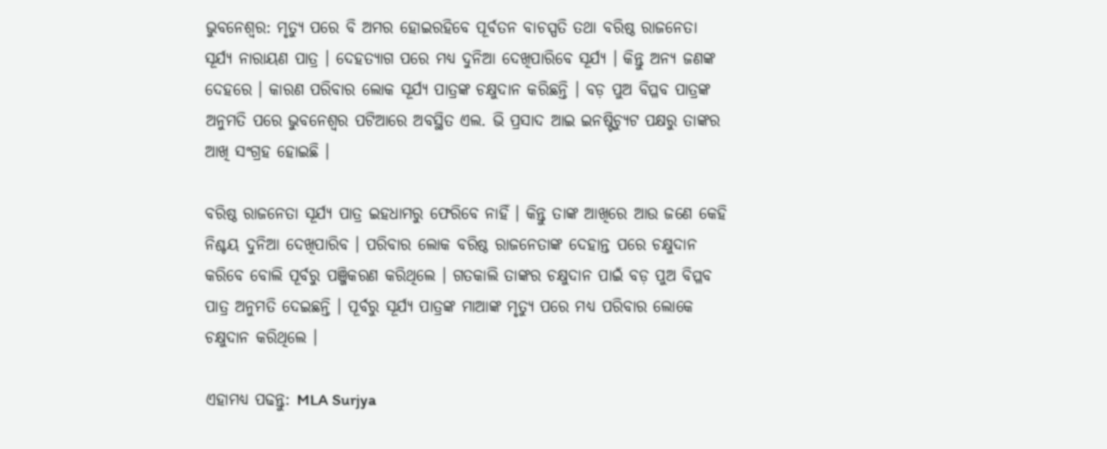ଭୁବନେଶ୍ବର: ମୃତ୍ୟୁ ପରେ ବି ଅମର ହୋଇରହିବେ ପୂର୍ବତନ ବାଚସ୍ପତି ତଥା ବରିଷ୍ଠ ରାଜନେତା ସୂର୍ଯ୍ୟ ନାରାୟଣ ପାତ୍ର । ଦେହତ୍ୟାଗ ପରେ ମଧ୍ୟ ଦୁନିଆ ଦେଖିପାରିବେ ସୂର୍ଯ୍ୟ । କିନ୍ତୁ ଅନ୍ୟ ଜଣଙ୍କ ଦେହରେ । କାରଣ ପରିବାର ଲୋକ ସୂର୍ଯ୍ୟ ପାତ୍ରଙ୍କ ଚକ୍ଷୁଦାନ କରିଛନ୍ତି । ବଡ଼ ପୁଅ ବିପ୍ଳବ ପାତ୍ରଙ୍କ ଅନୁମତି ପରେ ଭୁବନେଶ୍ୱର ପଟିଆରେ ଅବସ୍ଥିତ ଏଲ. ଭି ପ୍ରସାଦ ଆଇ ଇନଷ୍ଟିଚ୍ୟୁଟ ପକ୍ଷରୁ ତାଙ୍କର ଆଖି ସଂଗ୍ରହ ହୋଇଛି ।

ବରିଷ୍ଠ ରାଜନେତା ସୂର୍ଯ୍ୟ ପାତ୍ର ଇହଧାମରୁ ଫେରିବେ ନାହିଁ । କିନ୍ତୁ ତାଙ୍କ ଆଖିରେ ଆଉ ଜଣେ କେହି ନିଶ୍ଚୟ ଦୁନିଆ ଦେଖିପାରିବ । ପରିବାର ଲୋକ ବରିଷ୍ଠ ରାଜନେତାଙ୍କ ଦେହାନ୍ତ ପରେ ଚକ୍ଷୁଦାନ କରିବେ ବୋଲି ପୂର୍ବରୁ ପଞ୍ଜିକରଣ କରିଥିଲେ । ଗତକାଲି ତାଙ୍କର ଚକ୍ଷୁଦାନ ପାଇଁ ବଡ଼ ପୁଅ ବିପ୍ଳବ ପାତ୍ର ଅନୁମତି ଦେଇଛନ୍ତି । ପୂର୍ବରୁ ସୂର୍ଯ୍ୟ ପାତ୍ରଙ୍କ ମାଆଙ୍କ ମୃତ୍ୟୁ ପରେ ମଧ୍ୟ ପରିବାର ଲୋକେ ଚକ୍ଷୁଦାନ କରିଥିଲେ ।

ଏହାମଧ୍ୟ ପଢନ୍ତୁ: MLA Surjya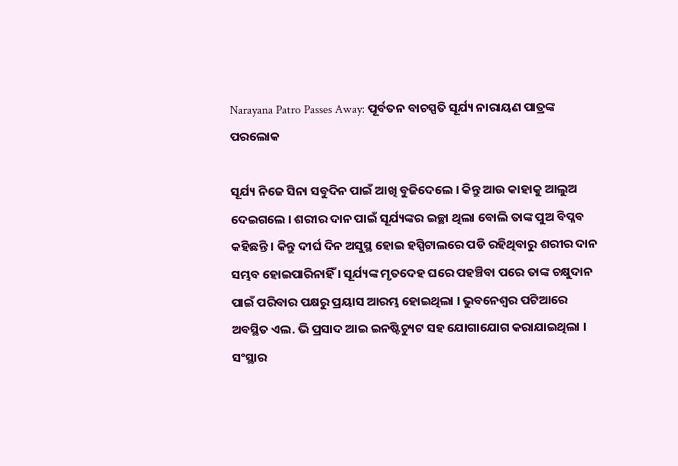Narayana Patro Passes Away: ପୂର୍ବତନ ବାଚସ୍ପତି ସୂର୍ଯ୍ୟ ନାରାୟଣ ପାତ୍ରଙ୍କ ପରଲୋକ

ସୂର୍ଯ୍ୟ ନିଜେ ସିନା ସବୁଦିନ ପାଇଁ ଆଖି ବୁଜିଦେଲେ । କିନ୍ତୁ ଆଉ କାହାକୁ ଆଲୁଅ ଦେଇଗଲେ । ଶରୀର ଦାନ ପାଇଁ ସୂର୍ଯ୍ୟଙ୍କର ଇଚ୍ଛା ଥିଲା ବୋଲି ତାଙ୍କ ପୁଅ ବିପ୍ଳବ କହିଛନ୍ତି । କିନ୍ତୁ ଦୀର୍ଘ ଦିନ ଅସୁସ୍ଥ ହୋଇ ହସ୍ପିଟାଲରେ ପଡି ରହିଥିବାରୁ ଶରୀର ଦାନ ସମ୍ଭବ ହୋଇପାରିନାହିଁ । ସୂର୍ଯ୍ୟଙ୍କ ମୃତଦେହ ଘରେ ପହଞ୍ଚିବା ପରେ ତାଙ୍କ ଚକ୍ଷୁଦାନ ପାଇଁ ପରିବାର ପକ୍ଷରୁ ପ୍ରୟାସ ଆରମ୍ଭ ହୋଇଥିଲା । ଭୁବନେଶ୍ବର ପଟିଆରେ ଅବସ୍ଥିତ ଏଲ. ଭି ପ୍ରସାଦ ଆଇ ଇନଷ୍ଟିଚ୍ୟୁଟ ସହ ଯୋଗାଯୋଗ କରାଯାଇଥିଲା । ସଂସ୍ଥାର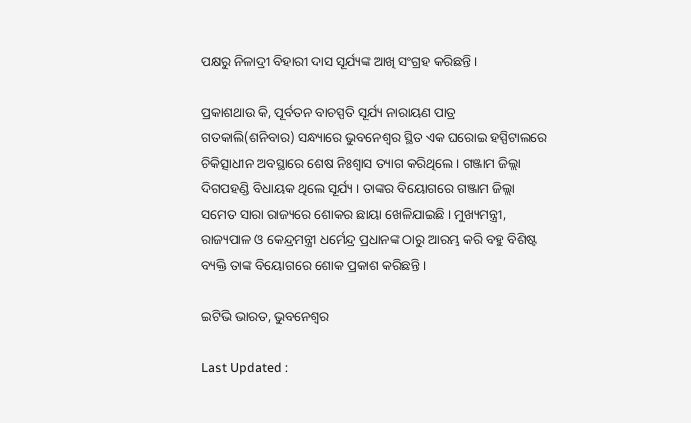ପକ୍ଷରୁ ନିଳାଦ୍ରୀ ବିହାରୀ ଦାସ ସୂର୍ଯ୍ୟଙ୍କ ଆଖି ସଂଗ୍ରହ କରିଛନ୍ତି ।

ପ୍ରକାଶଥାଉ କି, ପୂର୍ବତନ ବାଚସ୍ପତି ସୂର୍ଯ୍ୟ ନାରାୟଣ ପାତ୍ର ଗତକାଲି(ଶନିବାର) ସନ୍ଧ୍ୟାରେ ଭୁବନେଶ୍ବର ସ୍ଥିତ ଏକ ଘରୋଇ ହସ୍ପିଟାଲରେ ଚିକିତ୍ସାଧୀନ ଅବସ୍ଥାରେ ଶେଷ ନିଃଶ୍ବାସ ତ୍ୟାଗ କରିଥିଲେ । ଗଞ୍ଜାମ ଜିଲ୍ଲା ଦିଗପହଣ୍ଡି ବିଧାୟକ ଥିଲେ ସୂର୍ଯ୍ୟ । ତାଙ୍କର ବିୟୋଗରେ ଗଞ୍ଜାମ ଜିଲ୍ଲା ସମେତ ସାରା ରାଜ୍ୟରେ ଶୋକର ଛାୟା ଖେଳିଯାଇଛି । ମୁଖ୍ୟମନ୍ତ୍ରୀ, ରାଜ୍ୟପାଳ ଓ କେନ୍ଦ୍ରମନ୍ତ୍ରୀ ଧର୍ମେନ୍ଦ୍ର ପ୍ରଧାନଙ୍କ ଠାରୁ ଆରମ୍ଭ କରି ବହୁ ବିଶିଷ୍ଟ ବ୍ୟକ୍ତି ତାଙ୍କ ବିୟୋଗରେ ଶୋକ ପ୍ରକାଶ କରିଛନ୍ତି ।

ଇଟିଭି ଭାରତ, ଭୁବନେଶ୍ବର

Last Updated :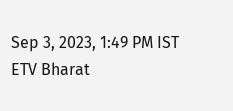Sep 3, 2023, 1:49 PM IST
ETV Bharat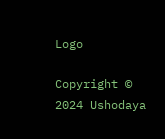Logo

Copyright © 2024 Ushodaya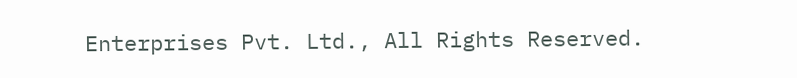Enterprises Pvt. Ltd., All Rights Reserved.